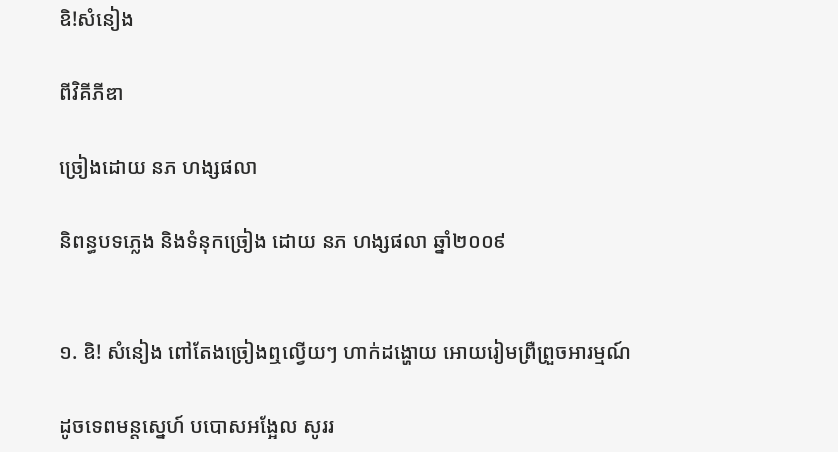ឧិ!សំនៀង

ពីវិគីភីឌា

ច្រៀងដោយ នភ ហង្សផលា

និពន្ធបទភ្លេង និងទំនុកច្រៀង ដោយ នភ ហង្សផលា ឆ្នាំ២០០៩


១. ឧិ‌‌‌! សំនៀង ពៅតែងច្រៀងឮល្វើយៗ ហាក់ដង្ហោយ អោយរៀមព្រឺព្រួចអារម្មណ៍

ដូចទេពមន្តស្នេហ៍ បបោសអង្អែល សូររ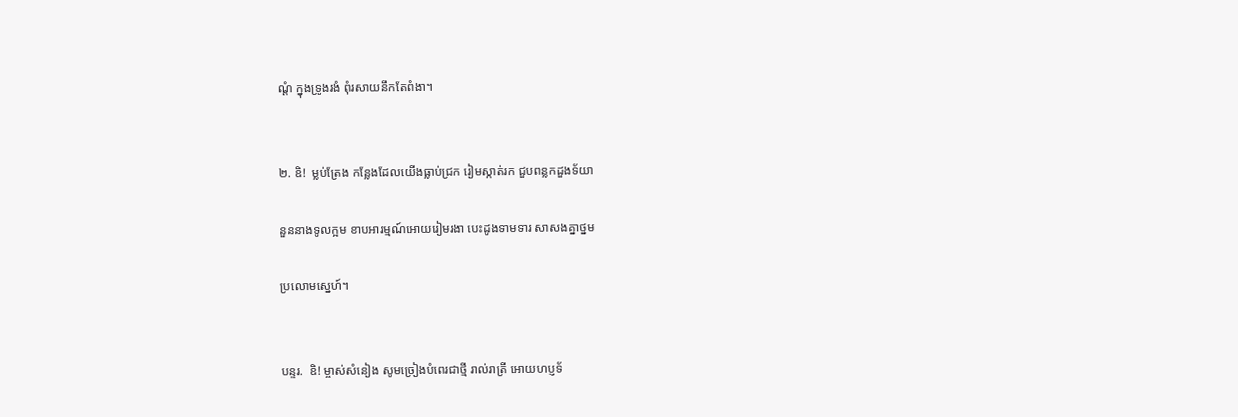ណ្តំ ក្នុងទ្រូងរងំ ពុំរសាយនឹកតែពំងា។


២. ឧិ!  ម្លប់ត្រែង កន្លែងដែលយើងធ្លាប់ជ្រក រៀមស្កាត់រក ជួបពន្លកដួងទ័យា

នួននាងទូលក្អម ខាបអារម្មណ៍អោយរៀមរងា បេះដូងទាមទារ សាសងគ្នាថ្នម

ប្រលោមស្នេហ៍។


បន្ទរ.  ឧិ‌! ម្ចាស់សំនៀង សូមច្រៀងបំពេរជាថ្មី រាល់រាត្រី អោយហប្ញទ័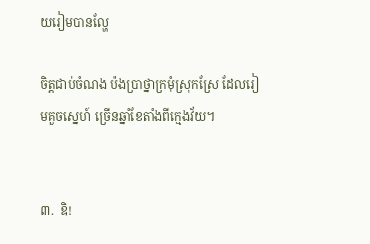យរៀមបានល្ហែ

ចិត្តជាប់ចំណង ប៉ងប្រាថ្នាក្រមុំស្រុកស្រែ ដែលរៀមគួចស្នេហ៍ ច្រើនឆ្នាំខែតាំងពីក្មេងវ័យ។


៣.  ឧិ‌!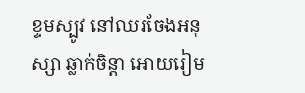ខ្ទមស្បូវ នៅឈរចែងអនុស្សា ឆ្លាក់ចិន្តា អោយរៀម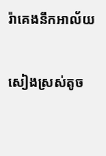រ៉ាគេងនឹកអាល័យ

សៀងស្រស់តូច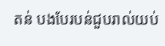តន់ បងបែរបន់ជួបរាល់យប់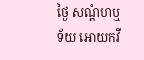ថ្ងៃ សណ្តំហឬទ័យ អោយកវី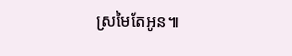ស្រមៃតែអូន៕